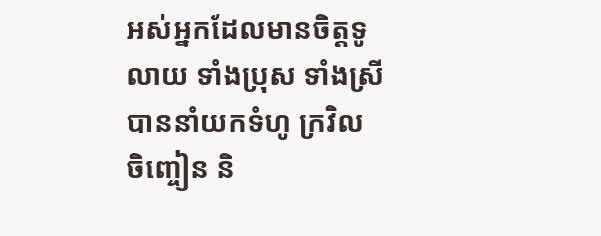អស់អ្នកដែលមានចិត្តទូលាយ ទាំងប្រុស ទាំងស្រី បាននាំយកទំហូ ក្រវិល ចិញ្ចៀន និ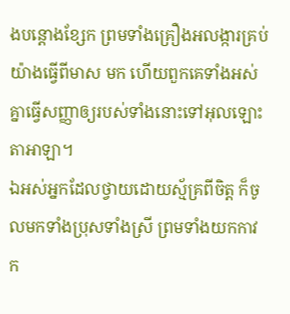ងបន្តោងខ្សែក ព្រមទាំងគ្រឿងអលង្ការគ្រប់យ៉ាងធ្វើពីមាស មក ហើយពួកគេទាំងអស់គ្នាធ្វើសញ្ញាឲ្យរបស់ទាំងនោះទៅអុលឡោះតាអាឡា។
ឯអស់អ្នកដែលថ្វាយដោយស្ម័គ្រពីចិត្ត ក៏ចូលមកទាំងប្រុសទាំងស្រី ព្រមទាំងយកកាវ ក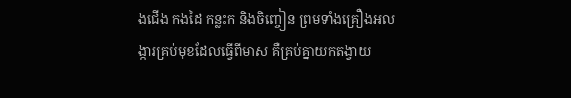ងជើង កងដៃ កន្លះក និងចិញ្ចៀន ព្រមទាំងគ្រឿងអលង្ការគ្រប់មុខដែលធ្វើពីមាស គឺគ្រប់គ្នាយកតង្វាយ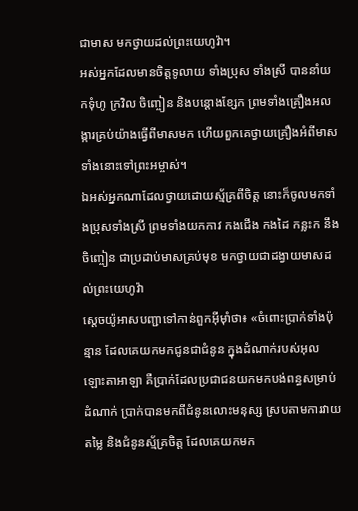ជាមាស មកថ្វាយដល់ព្រះយេហូវ៉ា។
អស់អ្នកដែលមានចិត្តទូលាយ ទាំងប្រុស ទាំងស្រី បាននាំយកទុំហូ ក្រវិល ចិញ្ចៀន និងបន្តោងខ្សែក ព្រមទាំងគ្រឿងអលង្ការគ្រប់យ៉ាងធ្វើពីមាសមក ហើយពួកគេថ្វាយគ្រឿងអំពីមាសទាំងនោះទៅព្រះអម្ចាស់។
ឯអស់អ្នកណាដែលថ្វាយដោយស្ម័គ្រពីចិត្ត នោះក៏ចូលមកទាំងប្រុសទាំងស្រី ព្រមទាំងយកកាវ កងជើង កងដៃ កន្លះក នឹងចិញ្ចៀន ជាប្រដាប់មាសគ្រប់មុខ មកថ្វាយជាដង្វាយមាសដល់ព្រះយេហូវ៉ា
ស្តេចយ៉ូអាសបញ្ជាទៅកាន់ពួកអ៊ីមុាំថា៖ «ចំពោះប្រាក់ទាំងប៉ុន្មាន ដែលគេយកមកជូនជាជំនូន ក្នុងដំណាក់របស់អុលឡោះតាអាឡា គឺប្រាក់ដែលប្រជាជនយកមកបង់ពន្ធសម្រាប់ដំណាក់ ប្រាក់បានមកពីជំនូនលោះមនុស្ស ស្របតាមការវាយតម្លៃ និងជំនូនស្ម័គ្រចិត្ត ដែលគេយកមក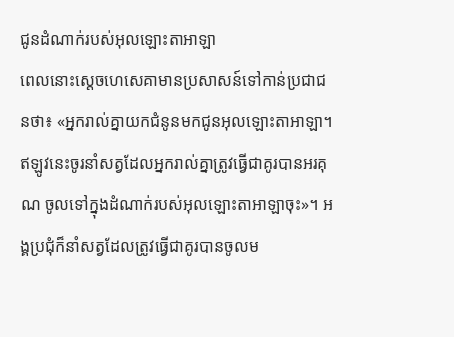ជូនដំណាក់របស់អុលឡោះតាអាឡា
ពេលនោះស្តេចហេសេគាមានប្រសាសន៍ទៅកាន់ប្រជាជនថា៖ «អ្នករាល់គ្នាយកជំនូនមកជូនអុលឡោះតាអាឡា។ ឥឡូវនេះចូរនាំសត្វដែលអ្នករាល់គ្នាត្រូវធ្វើជាគូរបានអរគុណ ចូលទៅក្នុងដំណាក់របស់អុលឡោះតាអាឡាចុះ»។ អង្គប្រជុំក៏នាំសត្វដែលត្រូវធ្វើជាគូរបានចូលម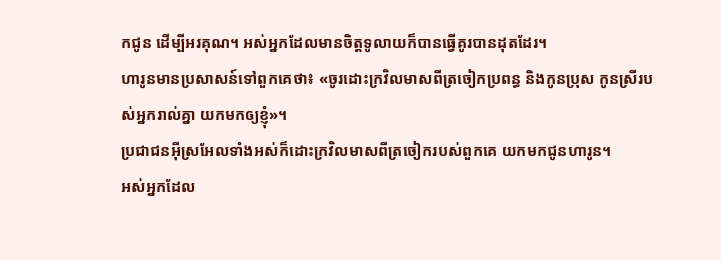កជូន ដើម្បីអរគុណ។ អស់អ្នកដែលមានចិត្តទូលាយក៏បានធ្វើគូរបានដុតដែរ។
ហារូនមានប្រសាសន៍ទៅពួកគេថា៖ «ចូរដោះក្រវិលមាសពីត្រចៀកប្រពន្ធ និងកូនប្រុស កូនស្រីរបស់អ្នករាល់គ្នា យកមកឲ្យខ្ញុំ»។
ប្រជាជនអ៊ីស្រអែលទាំងអស់ក៏ដោះក្រវិលមាសពីត្រចៀករបស់ពួកគេ យកមកជូនហារូន។
អស់អ្នកដែល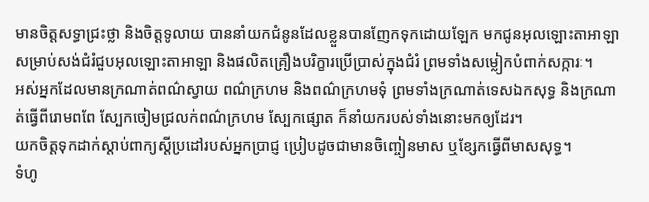មានចិត្តសទ្ធាជ្រះថ្លា និងចិត្តទូលាយ បាននាំយកជំនូនដែលខ្លួនបានញែកទុកដោយឡែក មកជូនអុលឡោះតាអាឡា សម្រាប់សង់ជំរំជួបអុលឡោះតាអាឡា និងផលិតគ្រឿងបរិក្ខារប្រើប្រាស់ក្នុងជំរំ ព្រមទាំងសម្លៀកបំពាក់សក្ការៈ។
អស់អ្នកដែលមានក្រណាត់ពណ៌ស្វាយ ពណ៌ក្រហម និងពណ៌ក្រហមទុំ ព្រមទាំងក្រណាត់ទេសឯកសុទ្ធ និងក្រណាត់ធ្វើពីរោមពពែ ស្បែកចៀមជ្រលក់ពណ៌ក្រហម ស្បែកផ្សោត ក៏នាំយករបស់ទាំងនោះមកឲ្យដែរ។
យកចិត្តទុកដាក់ស្ដាប់ពាក្យស្ដីប្រដៅរបស់អ្នកប្រាជ្ញ ប្រៀបដូចជាមានចិញ្ចៀនមាស ឬខ្សែកធ្វើពីមាសសុទ្ធ។
ទំហូ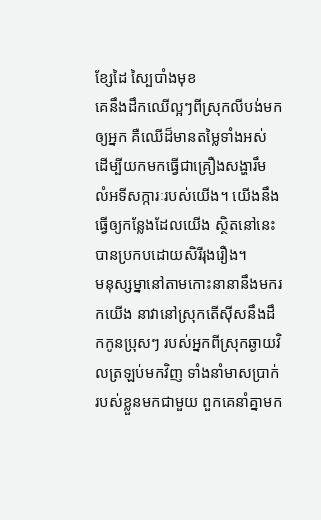ខ្សែដៃ ស្បៃបាំងមុខ
គេនឹងដឹកឈើល្អៗពីស្រុកលីបង់មកឲ្យអ្នក គឺឈើដ៏មានតម្លៃទាំងអស់ ដើម្បីយកមកធ្វើជាគ្រឿងសង្ហារឹម លំអទីសក្ការៈរបស់យើង។ យើងនឹងធ្វើឲ្យកន្លែងដែលយើង ស្ថិតនៅនេះបានប្រកបដោយសិរីរុងរឿង។
មនុស្សម្នានៅតាមកោះនានានឹងមករកយើង នាវានៅស្រុកតើស៊ីសនឹងដឹកកូនប្រុសៗ របស់អ្នកពីស្រុកឆ្ងាយវិលត្រឡប់មកវិញ ទាំងនាំមាសប្រាក់របស់ខ្លួនមកជាមួយ ពួកគេនាំគ្នាមក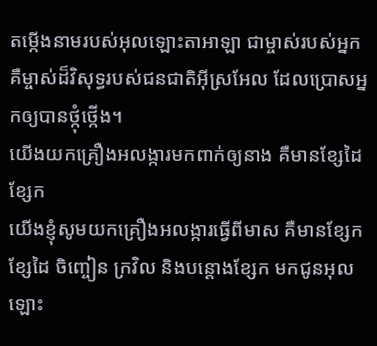តម្កើងនាមរបស់អុលឡោះតាអាឡា ជាម្ចាស់របស់អ្នក គឺម្ចាស់ដ៏វិសុទ្ធរបស់ជនជាតិអ៊ីស្រអែល ដែលប្រោសអ្នកឲ្យបានថ្កុំថ្កើង។
យើងយកគ្រឿងអលង្ការមកពាក់ឲ្យនាង គឺមានខ្សែដៃ ខ្សែក
យើងខ្ញុំសូមយកគ្រឿងអលង្ការធ្វើពីមាស គឺមានខ្សែក ខ្សែដៃ ចិញ្ចៀន ក្រវិល និងបន្តោងខ្សែក មកជូនអុលឡោះ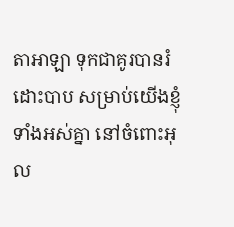តាអាឡា ទុកជាគូរបានរំដោះបាប សម្រាប់យើងខ្ញុំទាំងអស់គ្នា នៅចំពោះអុល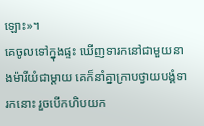ឡោះ»។
គេចូលទៅក្នុងផ្ទះ ឃើញទារកនៅជាមួយនាងម៉ារីយំជាម្តាយ គេក៏នាំគ្នាក្រាបថ្វាយបង្គំទារកនោះ រួចបើកហិបយក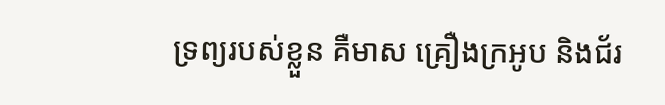ទ្រព្យរបស់ខ្លួន គឺមាស គ្រឿងក្រអូប និងជ័រ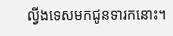ល្វីងទេសមកជូនទារកនោះ។